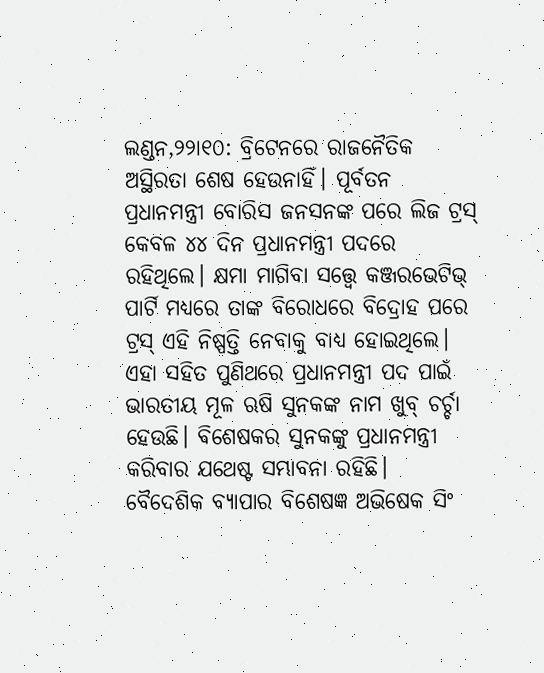ଲଣ୍ଡନ,୨୨ା୧୦: ବ୍ରିଟେନରେ ରାଜନୈତିକ ଅସ୍ଥିରତା ଶେଷ ହେଉନାହିଁ। ପୂର୍ବତନ ପ୍ରଧାନମନ୍ତ୍ରୀ ବୋରିସ ଜନସନଙ୍କ ପରେ ଲିଜ ଟ୍ରସ୍ କେବଳ ୪୪ ଦିନ ପ୍ରଧାନମନ୍ତ୍ରୀ ପଦରେ ରହିଥିଲେ। କ୍ଷମା ମାଗିବା ସତ୍ତ୍ୱେ କଞ୍ଜରଭେଟିଭ୍ ପାର୍ଟି ମଧ୍ୟରେ ତାଙ୍କ ବିରୋଧରେ ବିଦ୍ରୋହ ପରେ ଟ୍ରସ୍ ଏହି ନିଷ୍ପତ୍ତି ନେବାକୁ ବାଧ୍ୟ ହୋଇଥିଲେ। ଏହା ସହିତ ପୁଣିଥରେ ପ୍ରଧାନମନ୍ତ୍ରୀ ପଦ ପାଇଁ ଭାରତୀୟ ମୂଳ ଋଷି ସୁନକଙ୍କ ନାମ ଖୁବ୍ ଚର୍ଚ୍ଚା ହେଉଛି। ବିଶେଷକର ସୁନକଙ୍କୁ ପ୍ରଧାନମନ୍ତ୍ରୀ କରିବାର ଯଥେଷ୍ଟ ସମ୍ଭାବନା ରହିଛି।
ବୈଦେଶିକ ବ୍ୟାପାର ବିଶେଷଜ୍ଞ ଅଭିଷେକ ସିଂ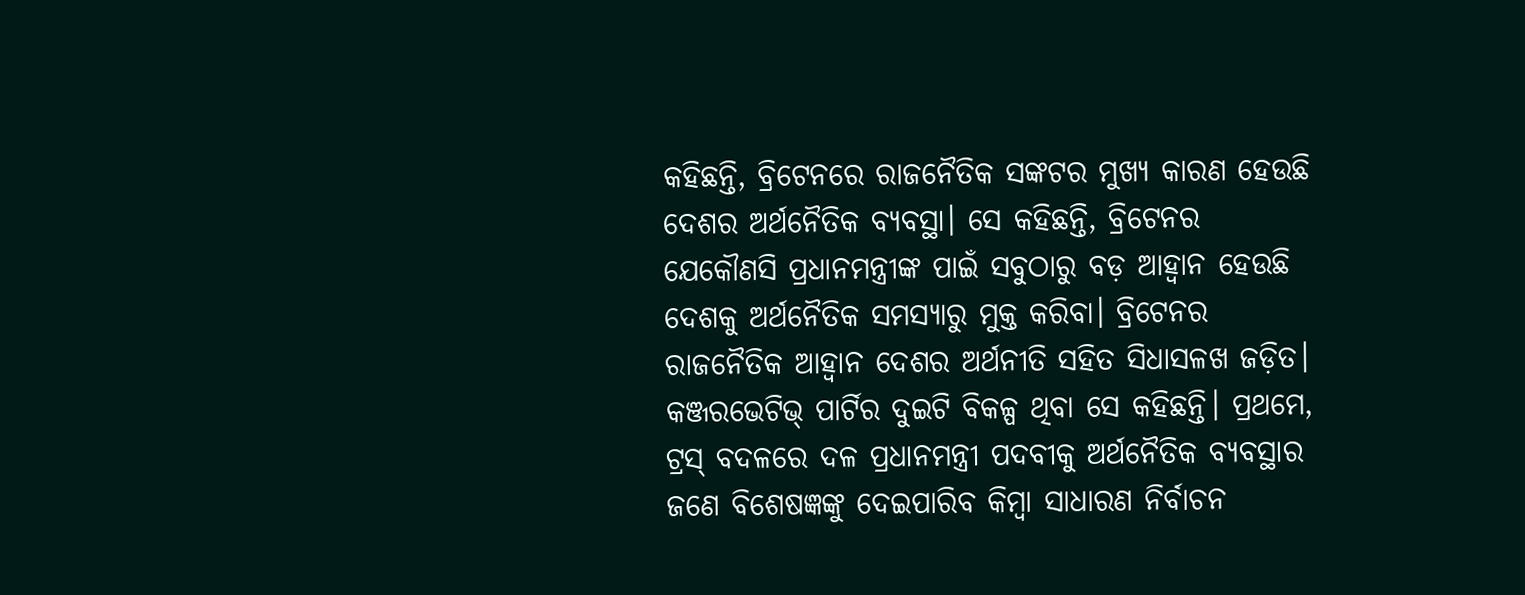କହିଛନ୍ତି, ବ୍ରିଟେନରେ ରାଜନୈତିକ ସଙ୍କଟର ମୁଖ୍ୟ କାରଣ ହେଉଛି ଦେଶର ଅର୍ଥନୈତିକ ବ୍ୟବସ୍ଥା। ସେ କହିଛନ୍ତି, ବ୍ରିଟେନର ଯେକୌଣସି ପ୍ରଧାନମନ୍ତ୍ରୀଙ୍କ ପାଇଁ ସବୁଠାରୁ ବଡ଼ ଆହ୍ବାନ ହେଉଛି ଦେଶକୁ ଅର୍ଥନୈତିକ ସମସ୍ୟାରୁ ମୁକ୍ତ କରିବା। ବ୍ରିଟେନର ରାଜନୈତିକ ଆହ୍ବାନ ଦେଶର ଅର୍ଥନୀତି ସହିତ ସିଧାସଳଖ ଜଡ଼ିତ। କଞ୍ଜରଭେଟିଭ୍ ପାର୍ଟିର ଦୁଇଟି ବିକଳ୍ପ ଥିବା ସେ କହିଛନ୍ତି। ପ୍ରଥମେ, ଟ୍ରସ୍ ବଦଳରେ ଦଳ ପ୍ରଧାନମନ୍ତ୍ରୀ ପଦବୀକୁ ଅର୍ଥନୈତିକ ବ୍ୟବସ୍ଥାର ଜଣେ ବିଶେଷଜ୍ଞଙ୍କୁ ଦେଇପାରିବ କିମ୍ବା ସାଧାରଣ ନିର୍ବାଚନ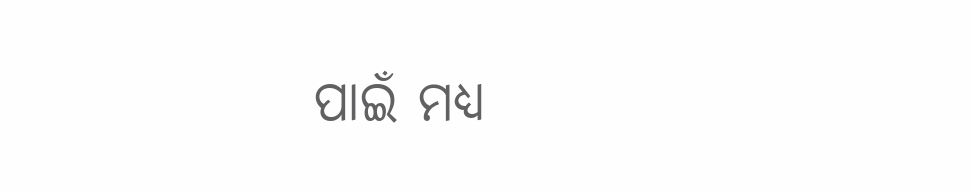ପାଇଁ ମଧ୍ୟ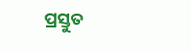ପ୍ରସ୍ତୁତ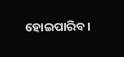ହୋଇପାରିବ।